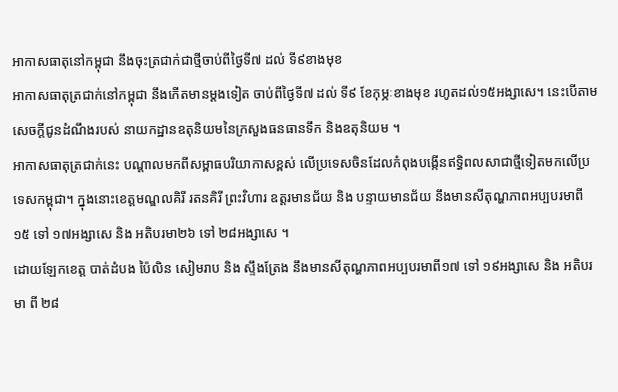អាកាសធាតុនៅកម្ពុជា នឹងចុះត្រជាក់ជាថ្មីចាប់ពីថ្ងៃទី៧ ដល់ ទី៩ខាងមុខ
អាកាសធាតុត្រជាក់នៅកម្ពុជា នឹងកើតមានម្ដងទៀត ចាប់ពីថ្ងៃទី៧ ដល់ ទី៩ ខែកុម្ភៈខាងមុខ រហូតដល់១៥អង្សាសេ។ នេះបើតាមសេចក្ដីជូនដំណឹងរបស់ នាយកដ្ឋានឧតុនិយមនៃក្រសួងធនធានទឹក និងឧតុនិយម ។
អាកាសធាតុត្រជាក់នេះ បណ្ដាលមកពីសម្ពាធបរិយាកាសខ្ពស់ លើប្រទេសចិនដែលកំពុងបង្កើនឥទ្ធិពលសាជាថ្មីទៀតមកលើប្រទេសកម្ពុជា។ ក្នុងនោះខេត្តមណ្ឌលគិរី រតនគិរី ព្រះវិហារ ឧត្តរមានជ័យ និង បន្ទាយមានជ័យ នឹងមានសីតុណ្ហភាពអប្បបរមាពី ១៥ ទៅ ១៧អង្សាសេ និង អតិបរមា២៦ ទៅ ២៨អង្សាសេ ។
ដោយឡែកខេត្ត បាត់ដំបង ប៉ៃលិន សៀមរាប និង ស្ទឹងត្រែង នឹងមានសីតុណ្ហភាពអប្បបរមាពី១៧ ទៅ ១៩អង្សាសេ និង អតិបរមា ពី ២៨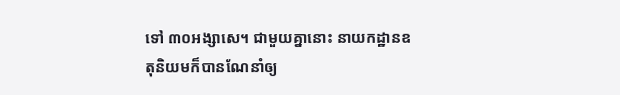ទៅ ៣០អង្សាសេ។ ជាមួយគ្នានោះ នាយកដ្ឋានឧតុនិយមក៏បានណែនាំឲ្យ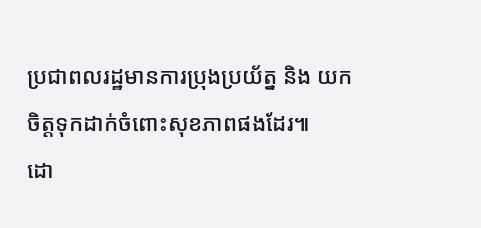ប្រជាពលរដ្ឋមានការប្រុងប្រយ័ត្ន និង យកចិត្តទុកដាក់ចំពោះសុខភាពផងដែរ៕
ដោ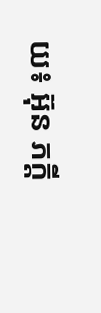យ៖ អ៊ុន ភក្តី